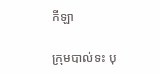កីឡា

ក្រុមបាល់ទះ បុ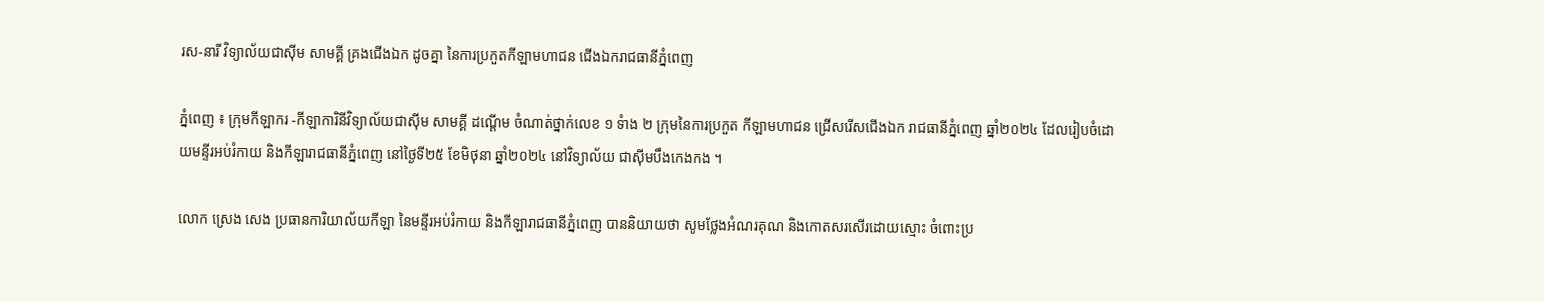រស-នារី វិទ្យាល័យជាស៊ីម សាមគ្គី គ្រងជើងឯក ដូចគ្នា នៃការប្រកួតកីឡាមហាជន ជើងឯករាជធានីភ្នំពេញ

ភ្នំពេញ ៖ ក្រុមកីឡាករ -កីឡាការិនីវិទ្យាល័យជាស៊ីម សាមគ្គី ដណ្តើម ចំណាត់ថ្នាក់លេខ ១ ទំាង ២ ក្រុមនៃការប្រកួត កីឡាមហាជន ជ្រើសរើសជើងឯក រាជធានីភ្នំពេញ ឆ្នាំ២០២៤ ដែលរៀបចំដោយមន្ទីរអប់រំកាយ និងកីឡារាជធានីភ្នំពេញ នៅថ្ងៃទី២៥ ខែមិថុនា ឆ្នាំ២០២៤ នៅវិទ្យាល័យ ជាស៊ីមបឹងកេងកង ។

លោក ស្រេង សេង ប្រធានការិយាល័យកីឡា នៃមន្ទីរអប់រំកាយ និងកីឡារាជធានីភ្នំពេញ បាននិយាយថា សូមថ្លែងអំណរគុណ និងកោតសរសើរដោយស្មោះ ចំពោះប្រ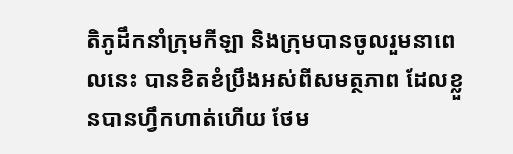តិភូដឹកនាំក្រុមកីឡា និងក្រុមបានចូលរួមនាពេលនេះ បានខិតខំប្រឹងអស់ពីសមត្ថភាព ដែលខ្លួនបានហ្វឹកហាត់ហើយ ថែម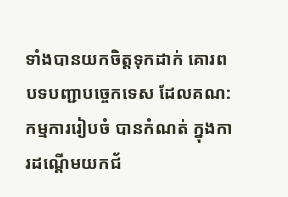ទាំងបានយកចិត្តទុកដាក់ គោរពបទបញ្ជាបច្ចេកទេស ដែលគណ:កម្មការរៀបចំ បានកំណត់ ក្នុងការដណ្តើមយកជ័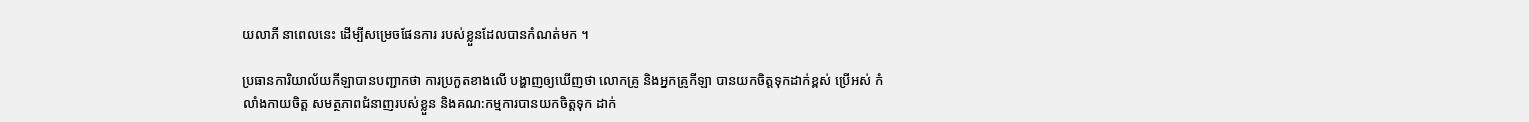យលាភី នាពេលនេះ ដើម្បីសម្រេចផែនការ របស់ខ្លួនដែលបានកំណត់មក ។

ប្រធានការិយាល័យកីឡាបានបញ្ជាកថា ការប្រកួតខាងលើ បង្ហាញឲ្យឃើញថា លោកគ្រូ និងអ្នកគ្រូកីឡា បានយកចិត្តទុកដាក់ខ្ពស់ ប្រើអស់ កំលាំងកាយចិត្ត សមត្ថភាពជំនាញរបស់ខ្លួន និងគណ:កម្មការបានយកចិត្តទុក ដាក់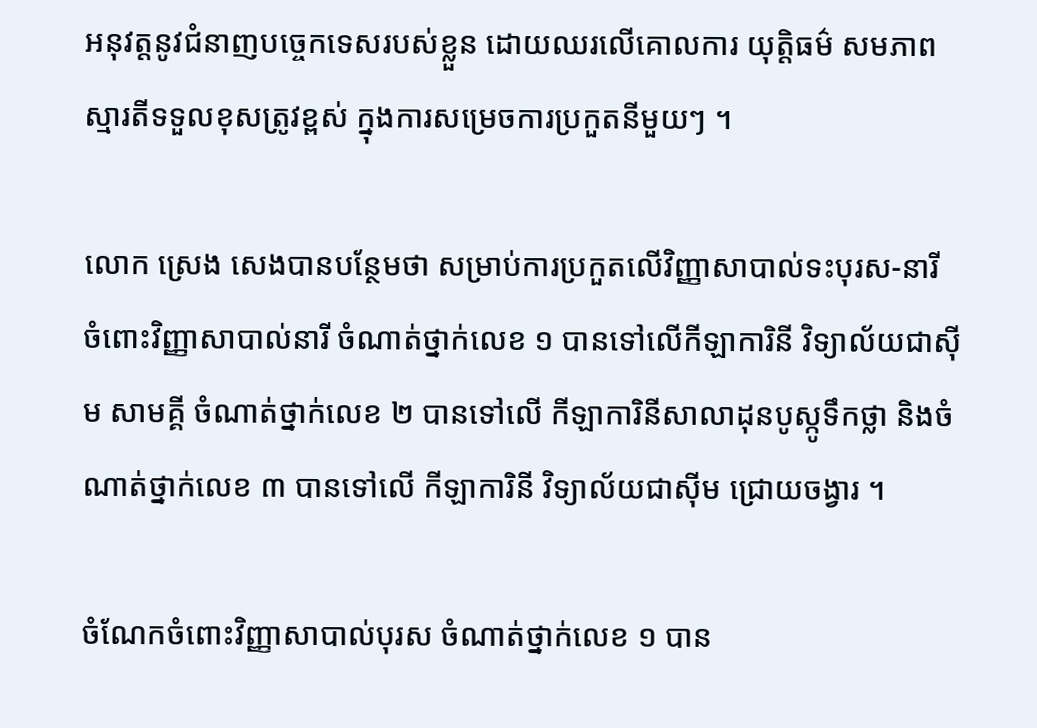អនុវត្តនូវជំនាញបច្ចេកទេសរបស់ខ្លួន ដោយឈរលើគោលការ យុត្តិធម៌ សមភាព ស្មារតីទទួលខុសត្រូវខ្ពស់ ក្នុងការសម្រេចការប្រកួតនីមួយៗ ។

លោក ស្រេង សេងបានបន្ថែមថា សម្រាប់ការប្រកួតលើវិញ្ញាសាបាល់ទះបុរស-នារី ចំពោះវិញ្ញាសាបាល់នារី ចំណាត់ថ្នាក់លេខ ១ បានទៅលើកីឡាការិនី វិទ្យាល័យជាស៊ីម សាមគ្គី ចំណាត់ថ្នាក់លេខ ២ បានទៅលើ កីឡាការិនីសាលាដុនបូស្កូទឹកថ្លា និងចំណាត់ថ្នាក់លេខ ៣ បានទៅលើ កីឡាការិនី វិទ្យាល័យជាស៊ីម ជ្រោយចង្វារ ។

ចំណែកចំពោះវិញ្ញាសាបាល់បុរស ចំណាត់ថ្នាក់លេខ ១ បាន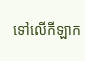ទៅលើកីឡាក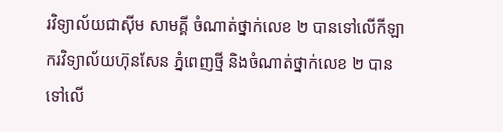រវិទ្យាល័យជាស៊ីម សាមគ្គី ចំណាត់ថ្នាក់លេខ ២ បានទៅលើកីឡាករវិទ្យាល័យហ៊ុនសែន ភ្នំពេញថ្មី និងចំណាត់ថ្នាក់លេខ ២ បានទៅលើ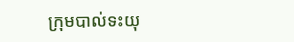ក្រុមបាល់ទះយុ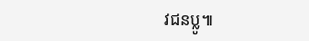វជនប្លូ៕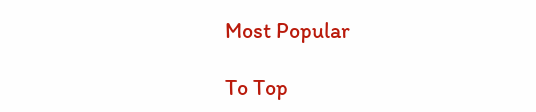Most Popular

To Top